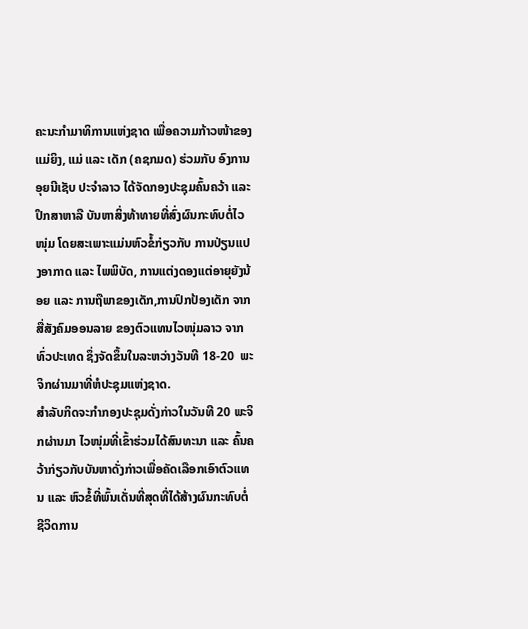ຄະນະກຳມາທິການແຫ່ງຊາດ ເພື່ອຄວາມກ້າວໜ້າຂອງແມ່ຍິງ, ແມ່ ແລະ ເດັກ (ຄຊກມດ) ຮ່ວມກັບ ອົງການອຸຍນີເຊັບ ປະຈຳລາວ ໄດ້ຈັດກອງປະຊຸມຄົ້ນຄວ້າ ແລະ ປຶກສາຫາລື ບັນຫາສິ່ງທ້າທາຍທີ່ສົ່ງຜົນກະທົບຕໍ່ໄວໜຸ່ມ ໂດຍສະເພາະແມ່ນຫົວຂໍ້ກ່ຽວກັບ ການປ່ຽນແປງອາກາດ ແລະ ໄພພິບັດ, ການແຕ່ງດອງແຕ່ອາຍຸຍັງນ້ອຍ ແລະ ການຖືພາຂອງເດັກ,ການປົກປ້ອງເດັກ ຈາກສື່ສັງຄົມອອນລາຍ ຂອງຕົວແທນໄວໜຸ່ມລາວ ຈາກທົ່ວປະເທດ ຊຶ່ງຈັດຂຶ້ນໃນລະຫວ່າງວັນທີ 18-20  ພະຈິກຜ່ານມາທີ່ຫໍປະຊຸມແຫ່ງຊາດ.
ສຳລັບກິດຈະກຳກອງປະຊຸມດັ່ງກ່າວໃນວັນທີ 20 ພະຈິກຜ່ານມາ ໄວໜຸ່ມທີ່ເຂົ້າຮ່ວມໄດ້ສົນທະນາ ແລະ ຄົ້ນຄວ້າກ່ຽວກັບບັນຫາດັ່ງກ່າວເພື່ອຄັດເລືອກເອົາຕົວແທນ ແລະ ຫົວຂໍ້ທີ່ພົ້ນເດັ່ນທີ່ສຸດທີ່ໄດ້ສ້າງຜົນກະທົບຕໍ່ຊີວິດການ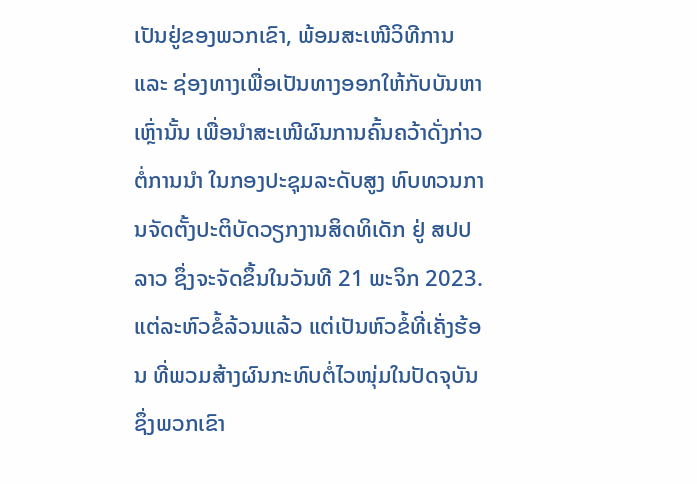ເປັນຢູ່ຂອງພວກເຂົາ, ພ້ອມສະເໜີວິທີການ ແລະ ຊ່ອງທາງເພື່ອເປັນທາງອອກໃຫ້ກັບບັນຫາເຫຼົ່ານັ້ນ ເພື່ອນຳສະເໜີຜົນການຄົ້ນຄວ້າດັ່ງກ່າວຕໍ່ການນໍາ ໃນກອງປະຊຸມລະດັບສູງ ທົບທວນການຈັດຕັ້ງປະຕິບັດວຽກງານສິດທິເດັກ ຢູ່ ສປປ ລາວ ຊຶ່ງຈະຈັດຂຶ້ນໃນວັນທີ 21 ພະຈິກ 2023. ແຕ່ລະຫົວຂໍ້ລ້ວນແລ້ວ ແຕ່ເປັນຫົວຂໍ້ທີ່ເຄັ່ງຮ້ອນ ທີ່ພວມສ້າງຜົນກະທົບຕໍ່ໄວໜຸ່ມໃນປັດຈຸບັນ ຊຶ່ງພວກເຂົາ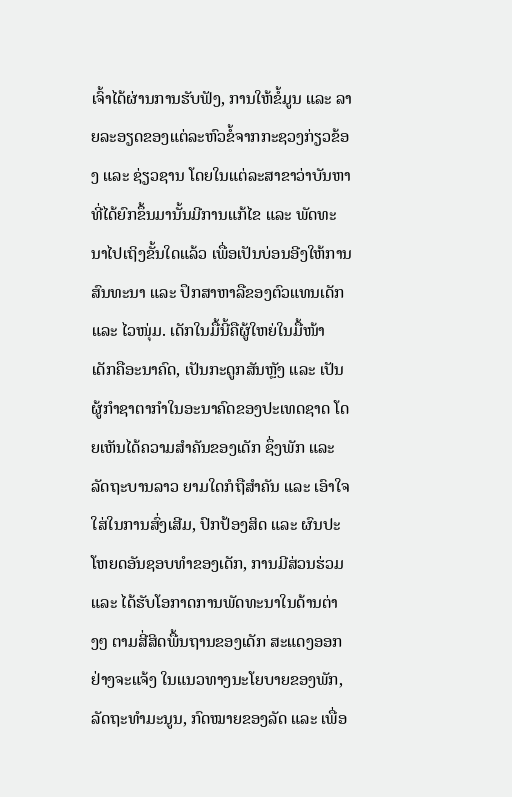ເຈົ້າໄດ້ຜ່ານການຮັບຟັງ, ການໃຫ້ຂໍ້ມູນ ແລະ ລາຍລະອຽດຂອງແຕ່ລະຫົວຂໍ້ຈາກກະຊວງກ່ຽວຂ້ອງ ແລະ ຊ່ຽວຊານ ໂດຍໃນແຕ່ລະສາຂາວ່າບັນຫາທີ່ໄດ້ຍົກຂຶ້ນມານັ້ນມີການແກ້ໄຂ ແລະ ພັດທະນາໄປເຖິງຂັ້ນໃດແລ້ວ ເພື່ອເປັນບ່ອນອີງໃຫ້ການສົນທະນາ ແລະ ປຶກສາຫາລືຂອງຕົວແທນເດັກ ແລະ ໄວໜຸ່ມ. ເດັກໃນມື້ນີ້ຄືຜູ້ໃຫຍ່ໃນມື້ໜ້າ ເດັກຄືອະນາຄົດ, ເປັນກະດູກສັນຫຼັງ ແລະ ເປັນຜູ້ກຳຊາຕາກໍາໃນອະນາຄົດຂອງປະເທດຊາດ ໂດຍເຫັນໄດ້ຄວາມສໍາຄັນຂອງເດັກ ຊຶ່ງພັກ ແລະ ລັດຖະບານລາວ ຍາມໃດກໍຖືສໍາຄັນ ແລະ ເອົາໃຈໃສ່ໃນການສົ່ງເສີມ, ປົກປ້ອງສິດ ແລະ ຜົນປະໂຫຍດອັນຊອບທໍາຂອງເດັກ, ການມີສ່ວນຮ່ວມ ແລະ ໄດ້ຮັບໂອກາດການພັດທະນາໃນດ້ານຕ່າງໆ ຕາມສີ່ສິດພື້ນຖານຂອງເດັກ ສະແດງອອກຢ່າງຈະແຈ້ງ ໃນແນວທາງນະໂຍບາຍຂອງພັກ, ລັດຖະທໍາມະນູນ, ກົດໝາຍຂອງລັດ ແລະ ເພື່ອ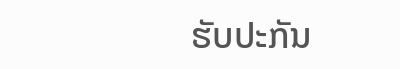ຮັບປະກັນ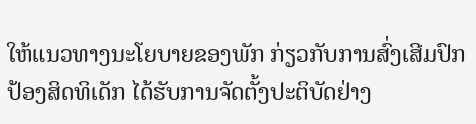ໃຫ້ແນວທາງນະໂຍບາຍຂອງພັກ ກ່ຽວກັບການສົ່ງເສີມປົກປ້ອງສິດທິເດັກ ໄດ້ຮັບການຈັດຕັ້ງປະຕິບັດຢ່າງ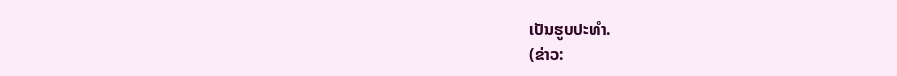ເປັນຮູບປະທຳ.
(ຂ່າວ: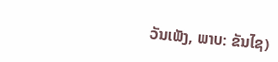ວັນເພັງ, ພາບ: ຂັນໄຊ)